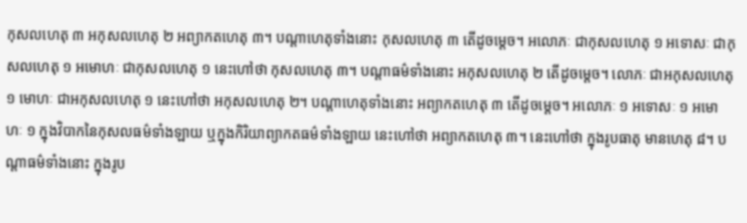កុសលហេតុ ៣ អកុសលហេតុ ២ អព្យាកតហេតុ ៣។ បណ្តាហេតុទាំងនោះ កុសលហេតុ ៣ តើដូចម្ដេច។ អលោភៈ ជាកុសលហេតុ ១ អទោសៈ ជាកុសលហេតុ ១ អមោហៈ ជាកុសលហេតុ ១ នេះហៅថា កុសលហេតុ ៣។ បណ្តាធម៌ទាំងនោះ អកុសលហេតុ ២ តើដូចម្ដេច។ លោភៈ ជាអកុសលហេតុ ១ មោហៈ ជាអកុសលហេតុ ១ នេះហៅថា អកុសលហេតុ ២។ បណ្តាហេតុទាំងនោះ អព្យាកតហេតុ ៣ តើដូចម្ដេច។ អលោភៈ ១ អទោសៈ ១ អមោហៈ ១ ក្នុងវិបាកនៃកុសលធម៌ទាំងឡាយ ឬក្នុងកិរិយាព្យាកតធម៌ទាំងឡាយ នេះហៅថា អព្យាកតហេតុ ៣។ នេះហៅថា ក្នុងរូបធាតុ មានហេតុ ៨។ បណ្ដាធម៌ទាំងនោះ ក្នុងរូប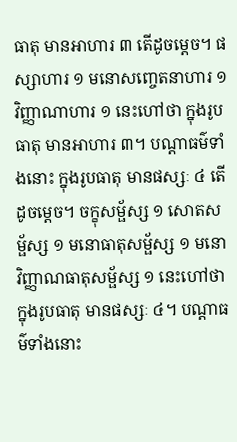ធាតុ មានអាហារ ៣ តើដូចម្ដេច។ ផស្សាហារ ១ មនោសញ្ចេតនាហារ ១ វិញ្ញាណាហារ ១ នេះហៅថា ក្នុងរូបធាតុ មានអាហារ ៣។ បណ្ដាធម៌ទាំងនោះ ក្នុងរូបធាតុ មានផស្សៈ ៤ តើដូចម្ដេច។ ចក្ខុសម្ផ័ស្ស ១ សោតសម្ផ័ស្ស ១ មនោធាតុសម្ផ័ស្ស ១ មនោវិញ្ញាណធាតុសម្ផ័ស្ស ១ នេះហៅថា ក្នុងរូបធាតុ មានផស្សៈ ៤។ បណ្ដាធម៌ទាំងនោះ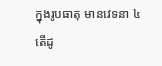ក្នុងរូបធាតុ មានវេទនា ៤ តើដូ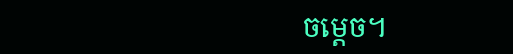ចម្ដេច។